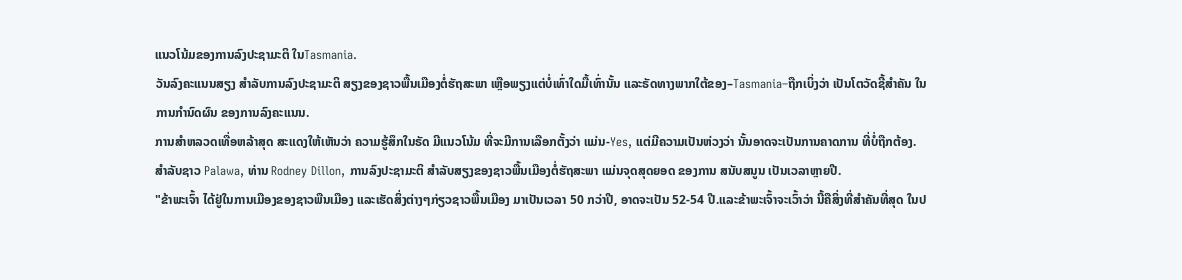ແນວໂນ້ມຂອງການລົງປະຊາມະຕິ ໃນTasmania.
ວັນລົງຄະແນນສຽງ ສໍາລັບການລົງປະຊາມະຕິ ສຽງຂອງຊາວພື້ນເມືອງຕໍ່ຮັຖສະພາ ເຫຼືອພຽງແຕ່ບໍ່ເທົ່າໃດມື້ເທົ່ານັ້ນ ແລະຣັດທາງພາກໃຕ້ຂອງ–Tasmania–ຖືກເບິ່ງວ່າ ເປັນໂຕວັດຊີ້ສໍາຄັນ ໃນການກໍານົດຜົນ ຂອງການລົງຄະແນນ.
ການສໍາຫລວດເທື່ອຫລ້າສຸດ ສະແດງໃຫ້ເຫັນວ່າ ຄວາມຮູ້ສຶກໃນຣັດ ມີແນວໂນ້ມ ທີ່ຈະມີການເລືອກຕັ້ງວ່າ ແມ່ນ-Yes, ແຕ່ມີຄວາມເປັນຫ່ວງວ່າ ນັ້ນອາດຈະເປັນການຄາດການ ທີ່ບໍ່ຖືກຕ້ອງ.
ສໍາລັບຊາວ Palawa, ທ່ານ Rodney Dillon, ການລົງປະຊາມະຕິ ສໍາລັບສຽງຂອງຊາວພື້ນເມືອງຕໍ່ຮັຖສະພາ ແມ່ນຈຸດສຸດຍອດ ຂອງການ ສນັບສນູນ ເປັນເວລາຫຼາຍປີ.
"ຂ້າພະເຈົ້າ ໄດ້ຢູ່ໃນການເມືອງຂອງຊາວພືນເມືອງ ແລະເຮັດສິ່ງຕ່າງໆກ່ຽວຊາວພື້ນເມືອງ ມາເປັນເວລາ 50 ກວ່າປີ, ອາດຈະເປັນ 52-54 ປີ.ແລະຂ້າພະເຈົ້າຈະເວົ້າວ່າ ນີ້ຄືສິ່ງທີ່ສໍາຄັນທີ່ສຸດ ໃນປ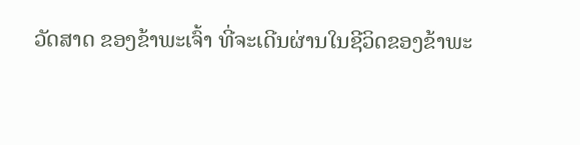ວັດສາດ ຂອງຂ້າພະເຈົ້າ ທີ່ຈະເດີນຜ່ານໃນຊີວິດຂອງຂ້າພະ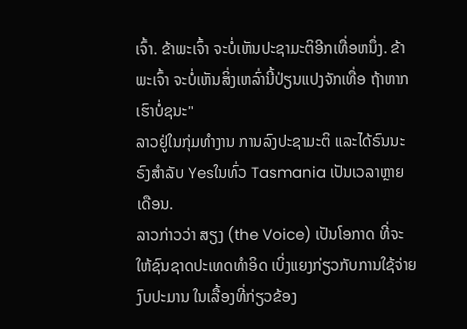ເຈົ້າ. ຂ້າພະເຈົ້າ ຈະບໍ່ເຫັນປະຊາມະຕິອີກເທື່ອຫນຶ່ງ. ຂ້າພະເຈົ້າ ຈະບໍ່ເຫັນສິ່ງເຫລົ່ານີ້ປ່ຽນແປງຈັກເທື່ອ ຖ້າຫາກເຮົາບໍ່ຊນະ"
ລາວຢູ່ໃນກຸ່ມທຳງານ ການລົງປະຊາມະຕິ ແລະໄດ້ຣົນນະຣົງສໍາລັບ Yesໃນທົ່ວ Tasmania ເປັນເວລາຫຼາຍເດືອນ.
ລາວກ່າວວ່າ ສຽງ (the Voice) ເປັນໂອກາດ ທີ່ຈະໃຫ້ຊົນຊາດປະເທດທໍາອິດ ເບິ່ງແຍງກ່ຽວກັບການໃຊ້ຈ່າຍງົບປະມານ ໃນເລື້ອງທີ່ກ່ຽວຂ້ອງ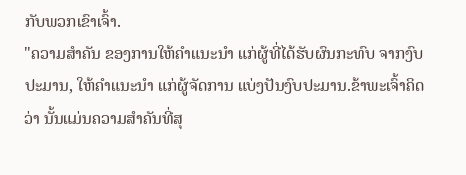ກັບພວກເຂົາເຈົ້າ.
"ຄວາມສໍາຄັນ ຂອງການໃຫ້ຄໍາແນະນໍາ ແກ່ຜູ້ທີ່ໄດ້ຮັບຜົນກະທົບ ຈາກງົບປະມານ, ໃຫ້ຄໍາແນະນໍາ ແກ່ຜູ້ຈັດການ ແບ່ງປັນງົບປະມານ.ຂ້າພະເຈົ້າຄິດວ່າ ນັ້ນແມ່ນຄວາມສໍາຄັນທີ່ສຸ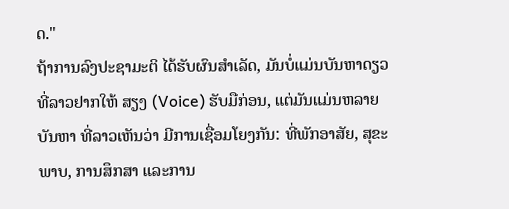ດ."
ຖ້າການລົງປະຊາມະຕິ ໄດ້ຮັບຜົນສໍາເລັດ, ມັນບໍ່ແມ່ນບັນຫາດຽວ ທີ່ລາວຢາກໃຫ້ ສຽງ (Voice) ຮັບມືກ່ອນ, ແຕ່ມັນແມ່ນຫລາຍບັນຫາ ທີ່ລາວເຫັນວ່າ ມີການເຊື່ອມໂຍງກັນ: ທີ່ພັກອາສັຍ, ສຸຂະພາບ, ການສຶກສາ ແລະການ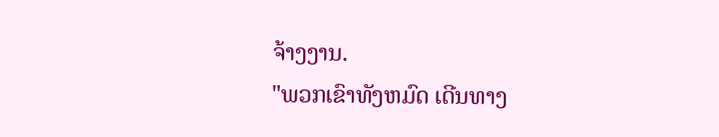ຈ້າງງານ.
"ພວກເຂົາທັງຫມົດ ເດີນທາງ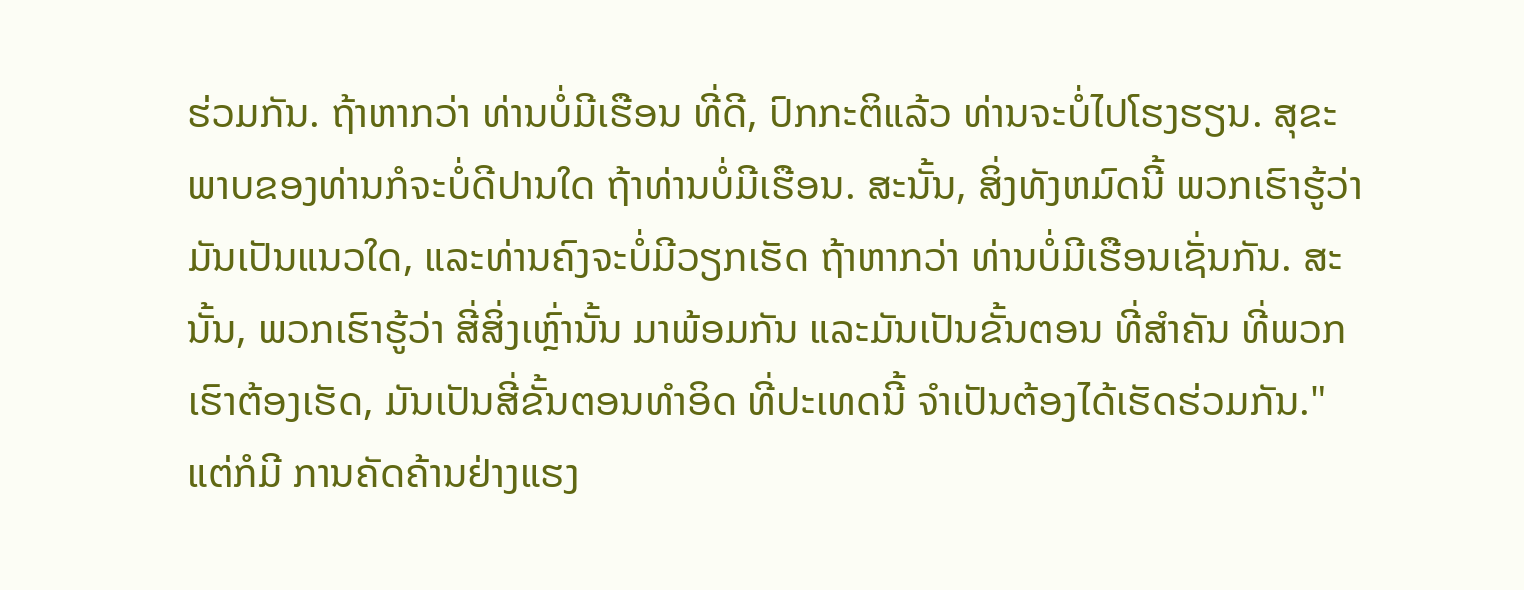ຮ່ວມກັນ. ຖ້າຫາກວ່າ ທ່ານບໍ່ມີເຮືອນ ທີ່ດີ, ປົກກະຕິແລ້ວ ທ່ານຈະບໍ່ໄປໂຮງຮຽນ. ສຸຂະພາບຂອງທ່ານກໍຈະບໍ່ດີປານໃດ ຖ້າທ່ານບໍ່ມີເຮືອນ. ສະນັ້ນ, ສິ່ງທັງຫມົດນີ້ ພວກເຮົາຮູ້ວ່າ ມັນເປັນແນວໃດ, ແລະທ່ານຄົງຈະບໍ່ມີວຽກເຮັດ ຖ້າຫາກວ່າ ທ່ານບໍ່ມີເຮືອນເຊັ່ນກັນ. ສະນັ້ນ, ພວກເຮົາຮູ້ວ່າ ສີ່ສິ່ງເຫຼົ່ານັ້ນ ມາພ້ອມກັນ ແລະມັນເປັນຂັ້ນຕອນ ທີ່ສໍາຄັນ ທີ່ພວກເຮົາຕ້ອງເຮັດ, ມັນເປັນສີ່ຂັ້ນຕອນທໍາອິດ ທີ່ປະເທດນີ້ ຈໍາເປັນຕ້ອງໄດ້ເຮັດຮ່ວມກັນ."
ແຕ່ກໍມີ ການຄັດຄ້ານຢ່າງແຮງ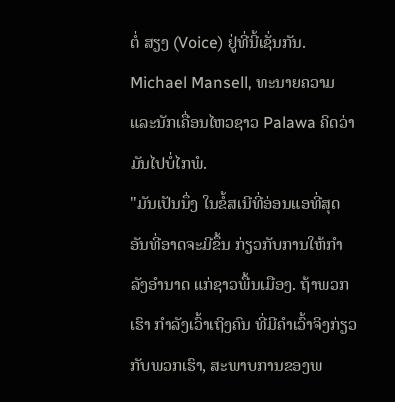ຕໍ່ ສຽງ (Voice) ຢູ່ທີ່ນີ້ເຊັ່ນກັນ.
Michael Mansell, ທະນາຍຄວາມ ແລະນັກເຄື່ອນໄຫວຊາວ Palawa ຄິດວ່າ ມັນໄປບໍ່ໄກພໍ.
"ມັນເປັນນຶ່ງ ໃນຂໍ້ສເນີທີ່ອ່ອນແອທີ່ສຸດ ອັນທີ່ອາດຈະມີຂຶ້ນ ກ່ຽວກັບການໃຫ້ກໍາລັງອຳນາດ ແກ່ຊາວພື້ນເມືອງ. ຖ້າພວກເຮົາ ກໍາລັງເວົ້າເຖິງຄົນ ທີ່ມີຄໍາເວົ້າຈິງກ່ຽວກັບພວກເຮົາ, ສະພາບການຂອງພ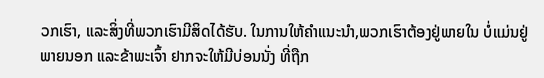ວກເຮົາ, ແລະສິ່ງທີ່ພວກເຮົາມີສິດໄດ້ຮັບ. ໃນການໃຫ້ຄໍາແນະນໍາ,ພວກເຮົາຕ້ອງຢູ່ພາຍໃນ ບໍ່ແມ່ນຢູ່ພາຍນອກ ແລະຂ້າພະເຈົ້າ ຢາກຈະໃຫ້ມີບ່ອນນັ່ງ ທີ່ຖືກ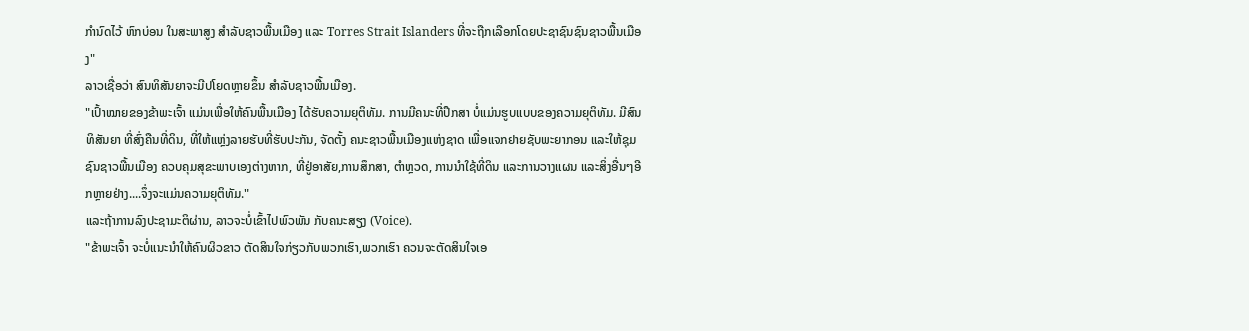ກໍານົດໄວ້ ຫົກບ່ອນ ໃນສະພາສູງ ສໍາລັບຊາວພື້ນເມືອງ ແລະ Torres Strait Islanders ທີ່ຈະຖືກເລືອກໂດຍປະຊາຊົນຊົນຊາວພື້ນເມືອງ"
ລາວເຊື່ອວ່າ ສົນທິສັນຍາຈະມີປໂຍດຫຼາຍຂຶ້ນ ສໍາລັບຊາວພື້ນເມືອງ.
"ເປົ້າໝາຍຂອງຂ້າພະເຈົ້າ ແມ່ນເພື່ອໃຫ້ຄົນພື້ນເມືອງ ໄດ້ຮັບຄວາມຍຸຕິທັມ. ການມີຄນະທີ່ປຶກສາ ບໍ່ແມ່ນຮູບແບບຂອງຄວາມຍຸຕິທັມ. ມີສົນທິສັນຍາ ທີ່ສົ່ງຄືນທີ່ດິນ, ທີ່ໃຫ້ແຫຼ່ງລາຍຮັບທີ່ຮັບປະກັນ, ຈັດຕັ້ງ ຄນະຊາວພື້ນເມືອງແຫ່ງຊາດ ເພື່ອແຈກຢາຍຊັບພະຍາກອນ ແລະໃຫ້ຊຸມຊົນຊາວພື້ນເມືອງ ຄວບຄຸມສຸຂະພາບເອງຕ່າງຫາກ, ທີ່ຢູ່ອາສັຍ,ການສຶກສາ, ຕໍາຫຼວດ, ການນໍາໃຊ້ທີ່ດິນ ແລະການວາງແຜນ ແລະສິ່ງອື່ນໆອີກຫຼາຍຢ່າງ....ຈຶ່ງຈະແມ່ນຄວາມຍຸຕິທັມ."
ແລະຖ້າການລົງປະຊາມະຕິຜ່ານ, ລາວຈະບໍ່ເຂົ້າໄປພົວພັນ ກັບຄນະສຽງ (Voice).
"ຂ້າພະເຈົ້າ ຈະບໍ່ແນະນໍາໃຫ້ຄົນຜິວຂາວ ຕັດສິນໃຈກ່ຽວກັບພວກເຮົາ,ພວກເຮົາ ຄວນຈະຕັດສິນໃຈເອ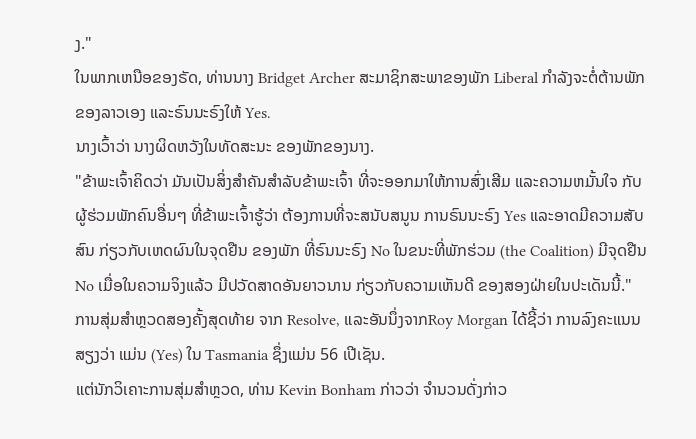ງ."
ໃນພາກເຫນືອຂອງຣັດ, ທ່ານນາງ Bridget Archer ສະມາຊິກສະພາຂອງພັກ Liberal ກໍາລັງຈະຕໍ່ຕ້ານພັກຂອງລາວເອງ ແລະຣົນນະຣົງໃຫ້ Yes.
ນາງເວົ້າວ່າ ນາງຜິດຫວັງໃນທັດສະນະ ຂອງພັກຂອງນາງ.
"ຂ້າພະເຈົ້າຄິດວ່າ ມັນເປັນສິ່ງສໍາຄັນສໍາລັບຂ້າພະເຈົ້າ ທີ່ຈະອອກມາໃຫ້ການສົ່ງເສີມ ແລະຄວາມຫມັ້ນໃຈ ກັບຜູ້ຮ່ວມພັກຄົນອື່ນໆ ທີ່ຂ້າພະເຈົ້າຮູ້ວ່າ ຕ້ອງການທີ່ຈະສນັບສນູນ ການຣົນນະຣົງ Yes ແລະອາດມີຄວາມສັບສົນ ກ່ຽວກັບເຫດຜົນໃນຈຸດຢືນ ຂອງພັກ ທີ່ຣົນນະຣົງ No ໃນຂນະທີ່ພັກຮ່ວມ (the Coalition) ມີຈຸດຢືນ No ເມື່ອໃນຄວາມຈິງແລ້ວ ມີປວັດສາດອັນຍາວນານ ກ່ຽວກັບຄວາມເຫັນດີ ຂອງສອງຝ່າຍໃນປະເດັນນີ້."
ການສຸ່ມສຳຫຼວດສອງຄັ້ງສຸດທ້າຍ ຈາກ Resolve, ແລະອັນນຶ່ງຈາກRoy Morgan ໄດ້ຊີ້ວ່າ ການລົງຄະແນນສຽງວ່າ ແມ່ນ (Yes) ໃນ Tasmania ຊຶ່ງແມ່ນ 56 ເປີເຊັນ.
ແຕ່ນັກວິເຄາະການສຸ່ມສຳຫຼວດ, ທ່ານ Kevin Bonham ກ່າວວ່າ ຈໍານວນດັ່ງກ່າວ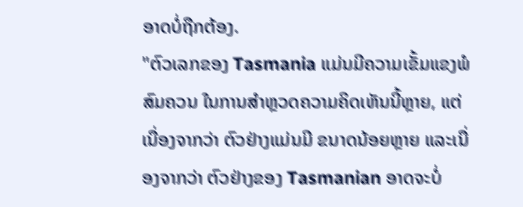ອາດບໍ່ຖືກຕ້ອງ.
"ຕົວເລກຂອງ Tasmania ແມ່ນມີຄວາມເຂັ້ມແຂງພໍສົມຄວນ ໃນການສຳຫຼວດຄວາມຄິດເຫັນນີ້ຫຼາຍ, ແຕ່ເນື່ອງຈາກວ່າ ຕົວຢ່າງແມ່ນມີ ຂນາດນ້ອຍຫຼາຍ ແລະເນື່ອງຈາກວ່າ ຕົວຢ່າງຂອງ Tasmanian ອາດຈະບໍ່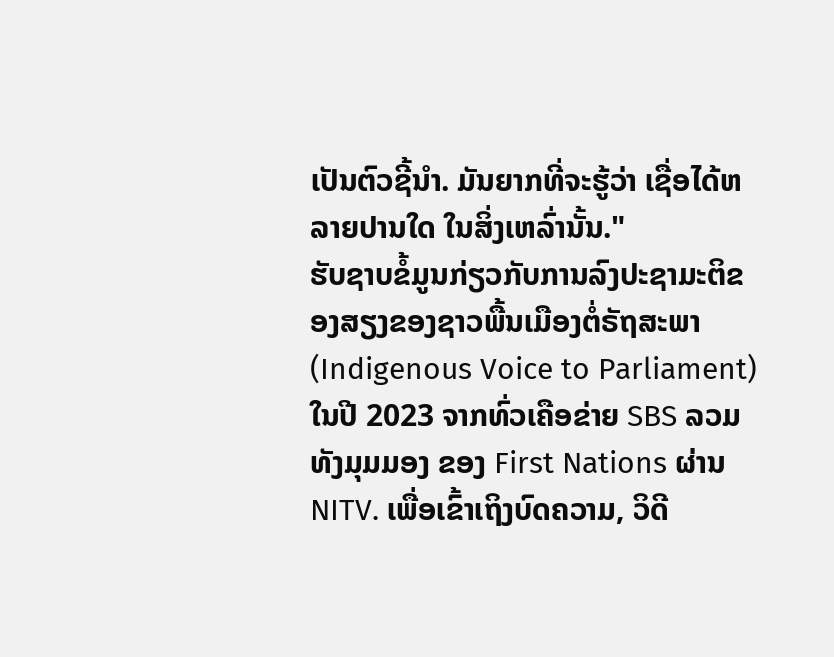ເປັນຕົວຊີ້ນຳ. ມັນຍາກທີ່ຈະຮູ້ວ່າ ເຊື່ອໄດ້ຫລາຍປານໃດ ໃນສິ່ງເຫລົ່ານັ້ນ."
ຮັບຊາບຂໍ້ມູນກ່ຽວກັບການລົງປະຊາມະຕິຂອງສຽງຂອງຊາວພື້ນເມືອງຕໍ່ຣັຖສະພາ (Indigenous Voice to Parliament) ໃນປີ 2023 ຈາກທົ່ວເຄືອຂ່າຍ SBS ລວມທັງມຸມມອງ ຂອງ First Nations ຜ່ານ NITV. ເພື່ອເຂົ້າເຖິງບົດຄວາມ, ວິດີ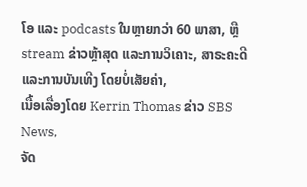ໂອ ແລະ podcasts ໃນຫຼາຍກວ່າ 60 ພາສາ, ຫຼື stream ຂ່າວຫຼ້າສຸດ ແລະການວິເຄາະ, ສາຣະຄະດີ ແລະການບັນເທີງ ໂດຍບໍ່ເສັຍຄ່າ,
ເນື້ອເລື່ອງໂດຍ Kerrin Thomas ຂ່າວ SBS News,
ຈັດ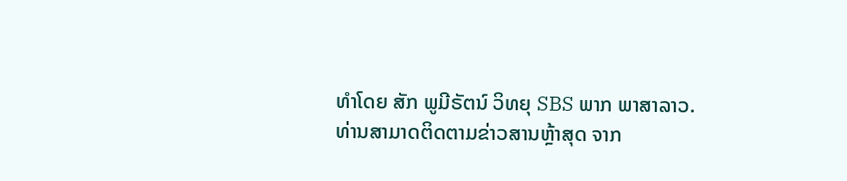ທຳໂດຍ ສັກ ພູມີຣັຕນ໌ ວິທຍຸ SBS ພາກ ພາສາລາວ.
ທ່ານສາມາດຕິດຕາມຂ່າວສານຫຼ້າສຸດ ຈາກ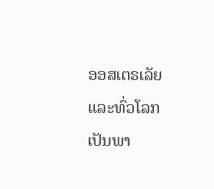ອອສເຕຣເລັຍ ແລະທົ່ວໂລກ ເປັນພາ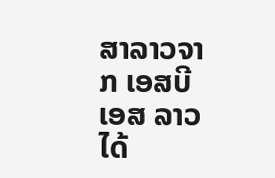ສາລາວຈາກ ເອສບີເອສ ລາວ ໄດ້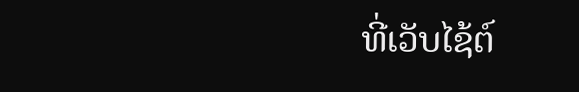ທີ່ເວັບໄຊ້ຕ໌